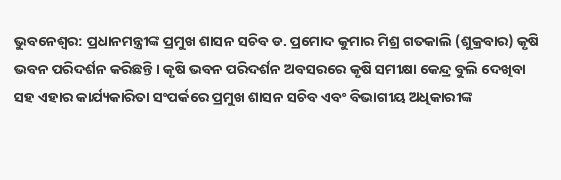ଭୁବନେଶ୍ବର: ପ୍ରଧାନମନ୍ତ୍ରୀଙ୍କ ପ୍ରମୁଖ ଶାସନ ସଚିବ ଡ. ପ୍ରମୋଦ କୁମାର ମିଶ୍ର ଗତକାଲି (ଶୁକ୍ରବାର) କୃଷି ଭବନ ପରିଦର୍ଶନ କରିଛନ୍ତି । କୃଷି ଭବନ ପରିଦର୍ଶନ ଅବସରରେ କୃଷି ସମୀକ୍ଷା କେନ୍ଦ୍ର ବୁଲି ଦେଖିବା ସହ ଏହାର କାର୍ଯ୍ୟକାରିତା ସଂପର୍କରେ ପ୍ରମୁଖ ଶାସନ ସଚିବ ଏବଂ ବିଭାଗୀୟ ଅଧିକାରୀଙ୍କ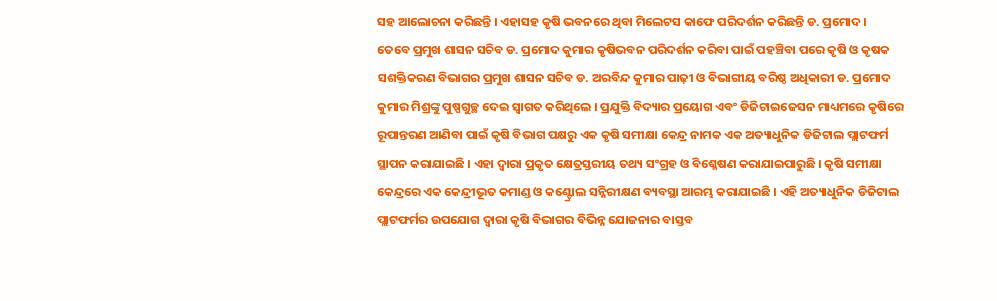ସହ ଆଲୋଚନା କରିଛନ୍ତି । ଏହାସହ କୃଷି ଭବନରେ ଥିବା ମିଲେଟସ କାଫେ ପରିଦର୍ଶନ କରିଛନ୍ତି ଡ. ପ୍ରମୋଦ ।
ତେବେ ପ୍ରମୁଖ ଶାସନ ସଚିବ ଡ. ପ୍ରମୋଦ କୁମାର କୃଷିଭବନ ପରିଦର୍ଶନ କରିବା ପାଇଁ ପହଞ୍ଚିବା ପରେ କୃଷି ଓ କୃଷକ ସଶକ୍ତିକରଣ ବିଭାଗର ପ୍ରମୁଖ ଶାସନ ସଚିବ ଡ. ଅରବିନ୍ଦ କୁମାର ପାଢ଼ୀ ଓ ବିଭାଗୀୟ ବରିଷ୍ଠ ଅଧିକାରୀ ଡ. ପ୍ରମୋଦ କୁମାର ମିଶ୍ରଙ୍କୁ ପୁଷ୍ପଗୁଚ୍ଛ ଦେଇ ସ୍ୱାଗତ କରିଥିଲେ । ପ୍ରଯୁକ୍ତି ବିଦ୍ୟାର ପ୍ରୟୋଗ ଏବଂ ଡିଜିଟାଇଜେସନ ମାଧ୍ୟମରେ କୃଷିରେ ରୂପାନ୍ତରଣ ଆଣିବା ପାଇଁ କୃଷି ବିଭାଗ ପକ୍ଷରୁ ଏକ କୃଷି ସମୀକ୍ଷା କେନ୍ଦ୍ର ନାମକ ଏକ ଅତ୍ୟାଧୁନିକ ଡିଜିଟାଲ ପ୍ଲାଟଫର୍ମ ସ୍ଥାପନ କରାଯାଇଛି । ଏହା ଦ୍ୱାରା ପ୍ରକୃତ କ୍ଷେତ୍ରସ୍ତରୀୟ ତଥ୍ୟ ସଂଗ୍ରହ ଓ ବିଶ୍ଳେଷଣ କରାଯାଇପାରୁଛି । କୃଷି ସମୀକ୍ଷା କେନ୍ଦ୍ରରେ ଏକ କେନ୍ଦ୍ରୀଭୂତ କମାଣ୍ଡ ଓ କଣ୍ଟ୍ରୋଲ ସନ୍ନିରୀକ୍ଷଣ ବ୍ୟବସ୍ଥା ଆରମ୍ଭ କରାଯାଇଛି । ଏହି ଅତ୍ୟାଧୁନିକ ଡିଜିଟାଲ ପ୍ଲାଟଫର୍ମର ଉପଯୋଗ ଦ୍ୱାରା କୃଷି ବିଭାଗର ବିଭିନ୍ନ ଯୋଜନାର ବାସ୍ତବ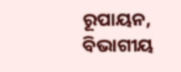ରୂପାୟନ, ବିଭାଗୀୟ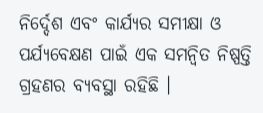ନିର୍ଦ୍ଦେଶ ଏବଂ କାର୍ଯ୍ୟର ସମୀକ୍ଷା ଓ ପର୍ଯ୍ୟବେକ୍ଷଣ ପାଇଁ ଏକ ସମନ୍ୱିତ ନିଷ୍ପତ୍ତି ଗ୍ରହଣର ବ୍ୟବସ୍ଥା ରହିଛି ।